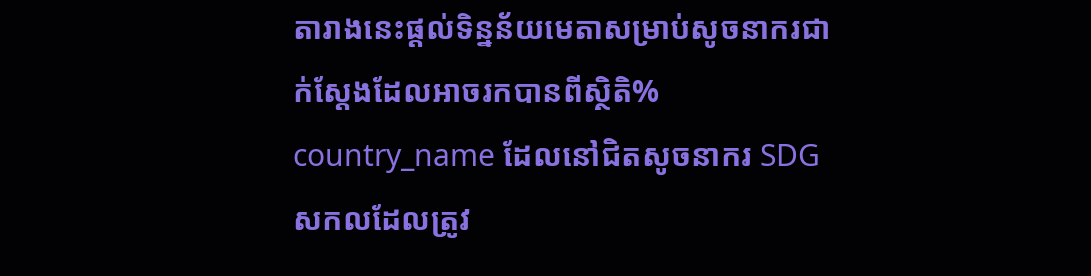តារាងនេះផ្តល់ទិន្នន័យមេតាសម្រាប់សូចនាករជាក់ស្តែងដែលអាចរកបានពីស្ថិតិ% country_name ដែលនៅជិតសូចនាករ SDG សកលដែលត្រូវ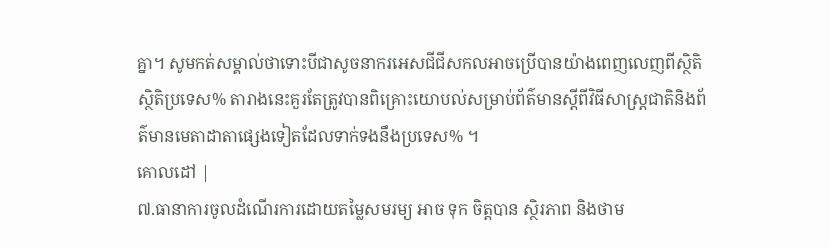គ្នា។ សូមកត់សម្គាល់ថាទោះបីជាសូចនាករអេសជីជីសកលអាចប្រើបានយ៉ាងពេញលេញពីស្ថិតិស្ថិតិប្រទេស% តារាងនេះគួរតែត្រូវបានពិគ្រោះយោបល់សម្រាប់ព័ត៌មានស្តីពីវិធីសាស្រ្តជាតិនិងព័ត៌មានមេតាដាតាផ្សេងទៀតដែលទាក់ទងនឹងប្រទេស% ។
គោលដៅ |
៧.ធានាការចូលដំណើរការដោយតម្លៃសមរម្យ អាច ទុក ចិត្តបាន ស្ថិរភាព និងថាម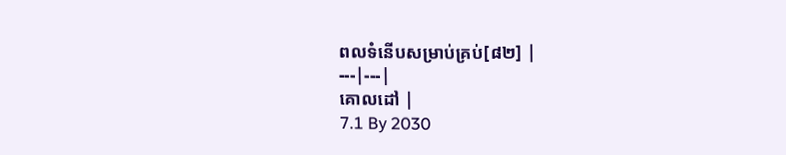ពលទំនើបសម្រាប់គ្រប់[៨២] |
---|---|
គោលដៅ |
7.1 By 2030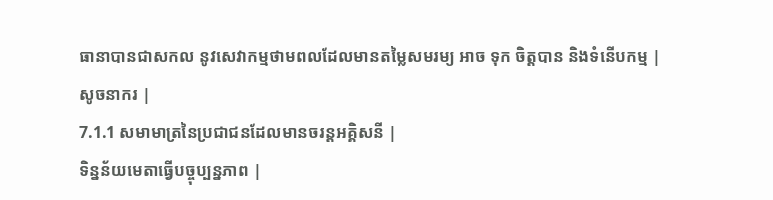ធានាបានជាសកល នូវសេវាកម្មថាមពលដែលមានតម្លៃសមរម្យ អាច ទុក ចិត្តបាន និងទំនើបកម្ម |
សូចនាករ |
7.1.1 សមាមាត្រនៃប្រជាជនដែលមានចរន្តអគ្គិសនី |
ទិន្នន័យមេតាធ្វើបច្ចុប្បន្នភាព |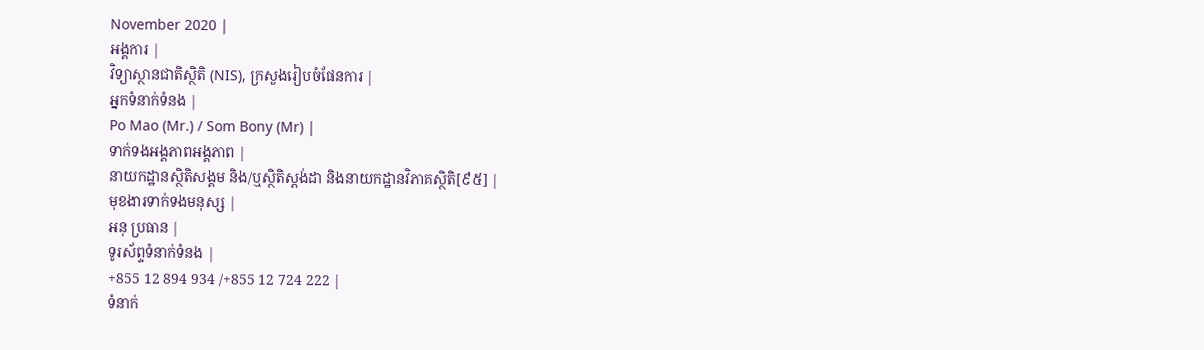November 2020 |
អង្គការ |
វិទ្យាស្ថានជាតិស្ថិតិ (NIS), ក្រសួងរៀបចំផែនការ |
អ្នកទំនាក់ទំនង |
Po Mao (Mr.) / Som Bony (Mr) |
ទាក់ទងអង្គភាពអង្គភាព |
នាយកដ្ឋានស្ថិតិសង្គម និង/ឬស្ថិតិស្តង់ដា និងនាយកដ្ឋានវិភាគស្ថិតិ[៩៥] |
មុខងារទាក់ទងមនុស្ស |
អនុ ប្រធាន |
ទូរស័ព្ទទំនាក់ទំនង |
+855 12 894 934 /+855 12 724 222 |
ទំនាក់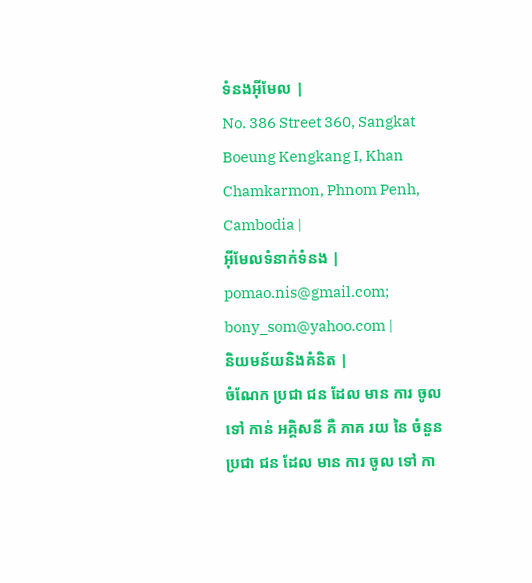ទំនងអ៊ីមែល |
No. 386 Street 360, Sangkat Boeung Kengkang I, Khan Chamkarmon, Phnom Penh, Cambodia |
អ៊ីមែលទំនាក់ទំនង |
pomao.nis@gmail.com; bony_som@yahoo.com |
និយមន័យនិងគំនិត |
ចំណែក ប្រជា ជន ដែល មាន ការ ចូល ទៅ កាន់ អគ្គិសនី គឺ ភាគ រយ នៃ ចំនួន ប្រជា ជន ដែល មាន ការ ចូល ទៅ កា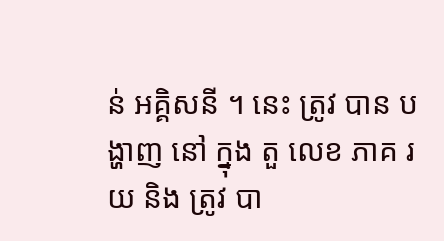ន់ អគ្គិសនី ។ នេះ ត្រូវ បាន បង្ហាញ នៅ ក្នុង តួ លេខ ភាគ រយ និង ត្រូវ បា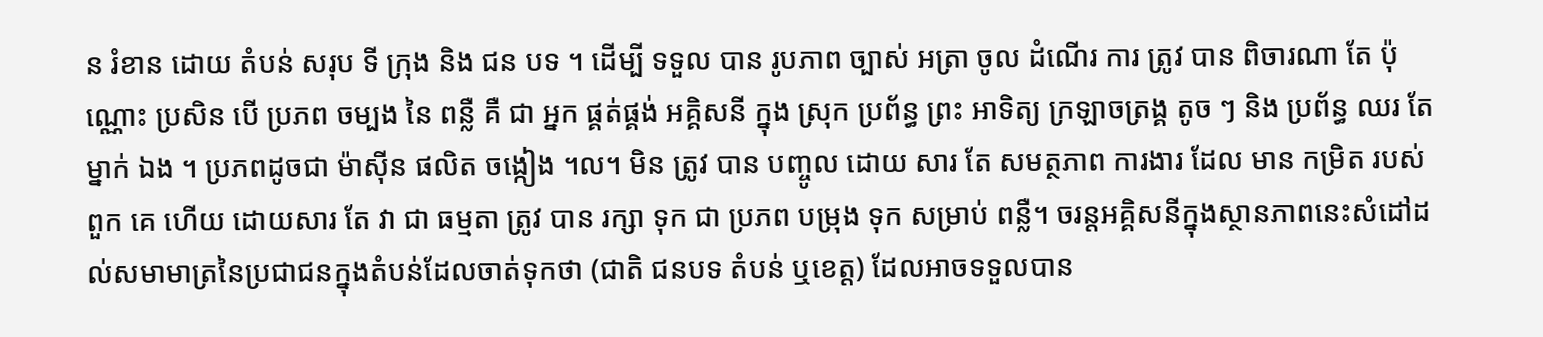ន រំខាន ដោយ តំបន់ សរុប ទី ក្រុង និង ជន បទ ។ ដើម្បី ទទួល បាន រូបភាព ច្បាស់ អត្រា ចូល ដំណើរ ការ ត្រូវ បាន ពិចារណា តែ ប៉ុណ្ណោះ ប្រសិន បើ ប្រភព ចម្បង នៃ ពន្លឺ គឺ ជា អ្នក ផ្គត់ផ្គង់ អគ្គិសនី ក្នុង ស្រុក ប្រព័ន្ធ ព្រះ អាទិត្យ ក្រឡាចត្រង្គ តូច ៗ និង ប្រព័ន្ធ ឈរ តែ ម្នាក់ ឯង ។ ប្រភពដូចជា ម៉ាស៊ីន ផលិត ចង្កៀង ។ល។ មិន ត្រូវ បាន បញ្ចូល ដោយ សារ តែ សមត្ថភាព ការងារ ដែល មាន កម្រិត របស់ ពួក គេ ហើយ ដោយសារ តែ វា ជា ធម្មតា ត្រូវ បាន រក្សា ទុក ជា ប្រភព បម្រុង ទុក សម្រាប់ ពន្លឺ។ ចរន្តអគ្គិសនីក្នុងស្ថានភាពនេះសំដៅដល់សមាមាត្រនៃប្រជាជនក្នុងតំបន់ដែលចាត់ទុកថា (ជាតិ ជនបទ តំបន់ ឬខេត្ត) ដែលអាចទទួលបាន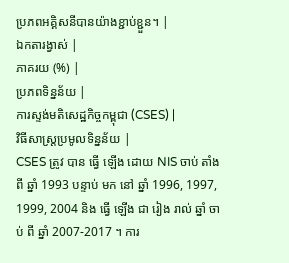ប្រភពអគ្គិសនីបានយ៉ាងខ្ជាប់ខ្ជួន។ |
ឯកតារង្វាស់ |
ភាគរយ (%) |
ប្រភពទិន្នន័យ |
ការស្ទង់មតិសេដ្ឋកិច្ចកម្ពុជា (CSES) |
វិធីសាស្ត្រប្រមូលទិន្នន័យ |
CSES ត្រូវ បាន ធ្វើ ឡើង ដោយ NIS ចាប់ តាំង ពី ឆ្នាំ 1993 បន្ទាប់ មក នៅ ឆ្នាំ 1996, 1997, 1999, 2004 និង ធ្វើ ឡើង ជា រៀង រាល់ ឆ្នាំ ចាប់ ពី ឆ្នាំ 2007-2017 ។ ការ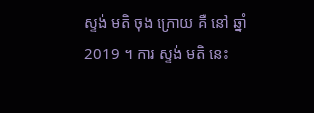ស្ទង់ មតិ ចុង ក្រោយ គឺ នៅ ឆ្នាំ 2019 ។ ការ ស្ទង់ មតិ នេះ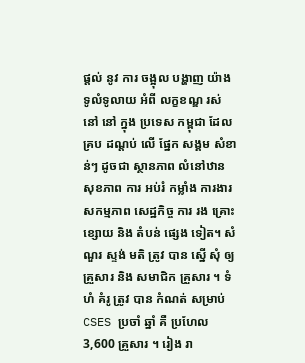ផ្តល់ នូវ ការ ចង្អុល បង្ហាញ យ៉ាង ទូលំទូលាយ អំពី លក្ខខណ្ឌ រស់ នៅ នៅ ក្នុង ប្រទេស កម្ពុជា ដែល គ្រប ដណ្តប់ លើ ផ្នែក សង្គម សំខាន់ៗ ដូចជា ស្ថានភាព លំនៅឋាន សុខភាព ការ អប់រំ កម្លាំង ការងារ សកម្មភាព សេដ្ឋកិច្ច ការ រង គ្រោះ ខ្សោយ និង តំបន់ ផ្សេង ទៀត។ សំណួរ ស្ទង់ មតិ ត្រូវ បាន ស្នើ សុំ ឲ្យ គ្រួសារ និង សមាជិក គ្រួសារ ។ ទំហំ គំរូ ត្រូវ បាន កំណត់ សម្រាប់ CSES ប្រចាំ ឆ្នាំ គឺ ប្រហែល 3,600 គ្រួសារ ។ រៀង រា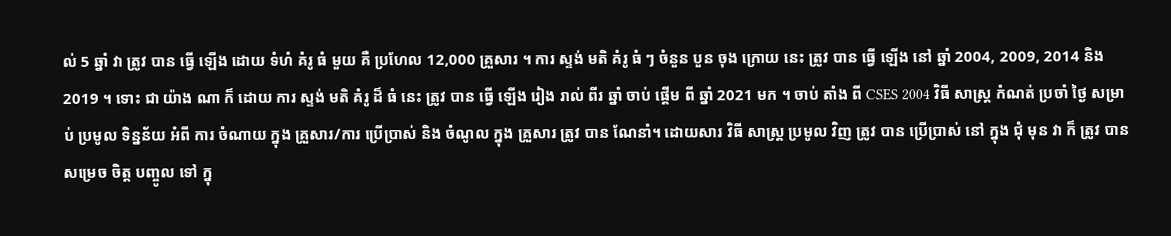ល់ 5 ឆ្នាំ វា ត្រូវ បាន ធ្វើ ឡើង ដោយ ទំហំ គំរូ ធំ មួយ គឺ ប្រហែល 12,000 គ្រួសារ ។ ការ ស្ទង់ មតិ គំរូ ធំ ៗ ចំនួន បួន ចុង ក្រោយ នេះ ត្រូវ បាន ធ្វើ ឡើង នៅ ឆ្នាំ 2004, 2009, 2014 និង 2019 ។ ទោះ ជា យ៉ាង ណា ក៏ ដោយ ការ ស្ទង់ មតិ គំរូ ដ៏ ធំ នេះ ត្រូវ បាន ធ្វើ ឡើង រៀង រាល់ ពីរ ឆ្នាំ ចាប់ ផ្តើម ពី ឆ្នាំ 2021 មក ។ ចាប់ តាំង ពី CSES 2004 វិធី សាស្ត្រ កំណត់ ប្រចាំ ថ្ងៃ សម្រាប់ ប្រមូល ទិន្នន័យ អំពី ការ ចំណាយ ក្នុង គ្រួសារ/ការ ប្រើប្រាស់ និង ចំណូល ក្នុង គ្រួសារ ត្រូវ បាន ណែនាំ។ ដោយសារ វិធី សាស្ត្រ ប្រមូល វិញ ត្រូវ បាន ប្រើប្រាស់ នៅ ក្នុង ជុំ មុន វា ក៏ ត្រូវ បាន សម្រេច ចិត្ត បញ្ចូល ទៅ ក្នុ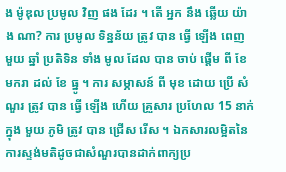ង ម៉ូឌុល ប្រមូល វិញ ផង ដែរ ។ តើ អ្នក នឹង ឆ្លើយ យ៉ាង ណា? ការ ប្រមូល ទិន្នន័យ ត្រូវ បាន ធ្វើ ឡើង ពេញ មួយ ឆ្នាំ ប្រតិទិន ទាំង មូល ដែល បាន ចាប់ ផ្តើម ពី ខែ មករា ដល់ ខែ ធ្នូ ។ ការ សម្ភាសន៍ ពី មុខ ដោយ ប្រើ សំណួរ ត្រូវ បាន ធ្វើ ឡើង ហើយ គ្រួសារ ប្រហែល 15 នាក់ ក្នុង មួយ ភូមិ ត្រូវ បាន ជ្រើស រើស ។ ឯកសារលម្អិតនៃការស្ទង់មតិដូចជាសំណួរបានដាក់ពាក្យប្រ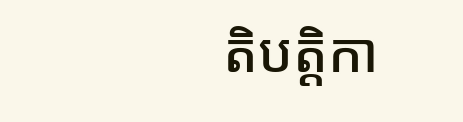តិបត្តិកា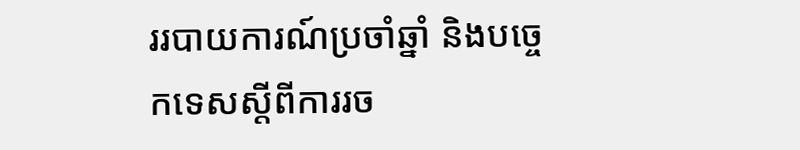ររបាយការណ៍ប្រចាំឆ្នាំ និងបច្ចេកទេសស្តីពីការរច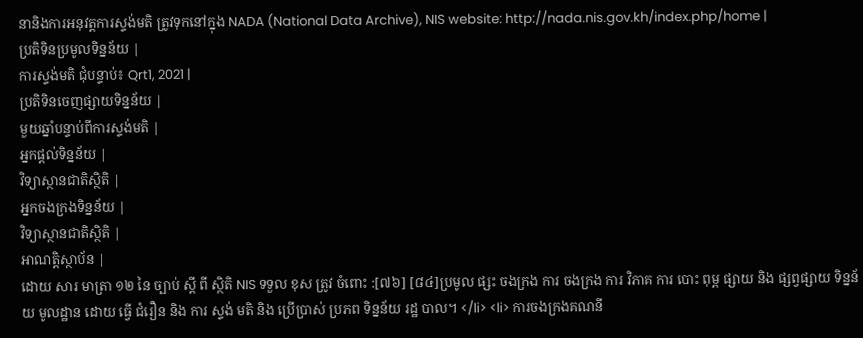នានិងការអនុវត្តការស្ទង់មតិ ត្រូវទុកនៅក្នុង NADA (National Data Archive), NIS website: http://nada.nis.gov.kh/index.php/home |
ប្រតិទិនប្រមូលទិន្នន័យ |
ការស្ទង់មតិ ជុំបន្ទាប់៖ Qrt1, 2021 |
ប្រតិទិនចេញផ្សាយទិន្នន័យ |
មួយឆ្នាំបន្ទាប់ពីការស្ទង់មតិ |
អ្នកផ្តល់ទិន្នន័យ |
វិទ្យាស្ថានជាតិស្ថិតិ |
អ្នកចងក្រងទិន្នន័យ |
វិទ្យាស្ថានជាតិស្ថិតិ |
អាណត្តិស្ថាប័ន |
ដោយ សារ មាត្រា ១២ នៃ ច្បាប់ ស្តី ពី ស្ថិតិ NIS ទទួល ខុស ត្រូវ ចំពោះ :[៧៦] [៨៤]ប្រមូល ផ្សះ ចងក្រង ការ ចងក្រង ការ វិភាគ ការ បោះ ពុម្ព ផ្សាយ និង ផ្សព្វផ្សាយ ទិន្នន័យ មូលដ្ឋាន ដោយ ធ្វើ ជំរឿន និង ការ ស្ទង់ មតិ និង ប្រើប្រាស់ ប្រភព ទិន្នន័យ រដ្ឋ បាល។ </li> <li> ការចងក្រងគណនី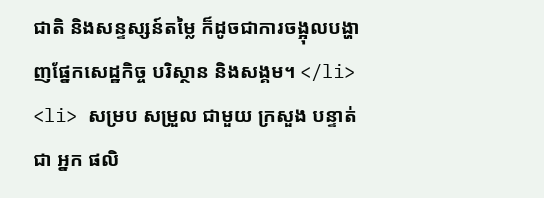ជាតិ និងសន្ទស្សន៍តម្លៃ ក៏ដូចជាការចង្អុលបង្ហាញផ្នែកសេដ្ឋកិច្ច បរិស្ថាន និងសង្គម។ </li> <li> សម្រប សម្រួល ជាមួយ ក្រសួង បន្ទាត់ ជា អ្នក ផលិ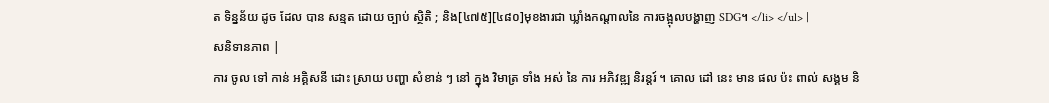ត ទិន្នន័យ ដូច ដែល បាន សន្មត ដោយ ច្បាប់ ស្ថិតិ ; និង[៤៧៥][៤៨០]មុខងារជា ឃ្លាំងកណ្តាលនៃ ការចង្អុលបង្ហាញ SDG។ </li> </ul> |
សនិទានភាព |
ការ ចូល ទៅ កាន់ អគ្គិសនី ដោះ ស្រាយ បញ្ហា សំខាន់ ៗ នៅ ក្នុង វិមាត្រ ទាំង អស់ នៃ ការ អភិវឌ្ឍ និរន្តរ៍ ។ គោល ដៅ នេះ មាន ផល ប៉ះ ពាល់ សង្គម និ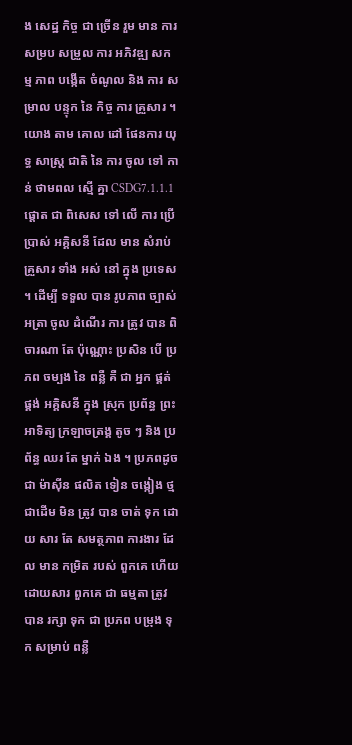ង សេដ្ឋ កិច្ច ជា ច្រើន រួម មាន ការ សម្រប សម្រួល ការ អភិវឌ្ឍ សកម្ម ភាព បង្កើត ចំណូល និង ការ សម្រាល បន្ទុក នៃ កិច្ច ការ គ្រួសារ ។ យោង តាម គោល ដៅ ផែនការ យុទ្ធ សាស្ត្រ ជាតិ នៃ ការ ចូល ទៅ កាន់ ថាមពល ស្មើ គ្នា CSDG7.1.1.1 ផ្តោត ជា ពិសេស ទៅ លើ ការ ប្រើប្រាស់ អគ្គិសនី ដែល មាន សំរាប់ គ្រួសារ ទាំង អស់ នៅ ក្នុង ប្រទេស ។ ដើម្បី ទទួល បាន រូបភាព ច្បាស់ អត្រា ចូល ដំណើរ ការ ត្រូវ បាន ពិចារណា តែ ប៉ុណ្ណោះ ប្រសិន បើ ប្រភព ចម្បង នៃ ពន្លឺ គឺ ជា អ្នក ផ្គត់ផ្គង់ អគ្គិសនី ក្នុង ស្រុក ប្រព័ន្ធ ព្រះ អាទិត្យ ក្រឡាចត្រង្គ តូច ៗ និង ប្រព័ន្ធ ឈរ តែ ម្នាក់ ឯង ។ ប្រភពដូចជា ម៉ាស៊ីន ផលិត ទៀន ចង្កៀង ថ្ម ជាដើម មិន ត្រូវ បាន ចាត់ ទុក ដោយ សារ តែ សមត្ថភាព ការងារ ដែល មាន កម្រិត របស់ ពួកគេ ហើយ ដោយសារ ពួកគេ ជា ធម្មតា ត្រូវ បាន រក្សា ទុក ជា ប្រភព បម្រុង ទុក សម្រាប់ ពន្លឺ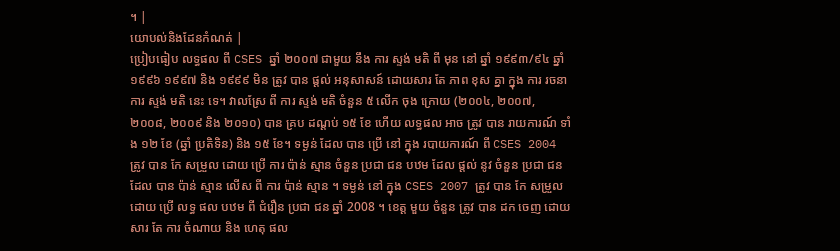។ |
យោបល់និងដែនកំណត់ |
ប្រៀបធៀប លទ្ធផល ពី CSES ឆ្នាំ ២០០៧ ជាមួយ នឹង ការ ស្ទង់ មតិ ពី មុន នៅ ឆ្នាំ ១៩៩៣/៩៤ ឆ្នាំ ១៩៩៦ ១៩៩៧ និង ១៩៩៩ មិន ត្រូវ បាន ផ្តល់ អនុសាសន៍ ដោយសារ តែ ភាព ខុស គ្នា ក្នុង ការ រចនា ការ ស្ទង់ មតិ នេះ ទេ។ វាលស្រែ ពី ការ ស្ទង់ មតិ ចំនួន ៥ លើក ចុង ក្រោយ (២០០៤, ២០០៧, ២០០៨, ២០០៩ និង ២០១០) បាន គ្រប ដណ្តប់ ១៥ ខែ ហើយ លទ្ធផល អាច ត្រូវ បាន រាយការណ៍ ទាំង ១២ ខែ (ឆ្នាំ ប្រតិទិន) និង ១៥ ខែ។ ទម្ងន់ ដែល បាន ប្រើ នៅ ក្នុង របាយការណ៍ ពី CSES 2004 ត្រូវ បាន កែ សម្រួល ដោយ ប្រើ ការ ប៉ាន់ ស្មាន ចំនួន ប្រជា ជន បឋម ដែល ផ្តល់ នូវ ចំនួន ប្រជា ជន ដែល បាន ប៉ាន់ ស្មាន លើស ពី ការ ប៉ាន់ ស្មាន ។ ទម្ងន់ នៅ ក្នុង CSES 2007 ត្រូវ បាន កែ សម្រួល ដោយ ប្រើ លទ្ធ ផល បឋម ពី ជំរឿន ប្រជា ជន ឆ្នាំ 2008 ។ ខេត្ត មួយ ចំនួន ត្រូវ បាន ដក ចេញ ដោយសារ តែ ការ ចំណាយ និង ហេតុ ផល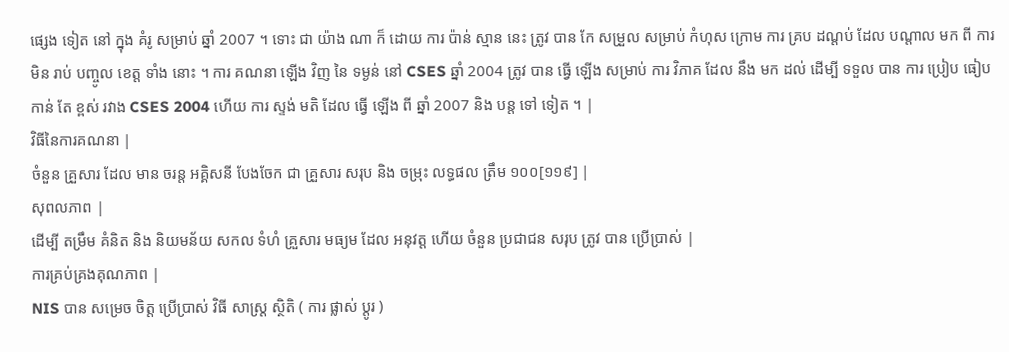ផ្សេង ទៀត នៅ ក្នុង គំរូ សម្រាប់ ឆ្នាំ 2007 ។ ទោះ ជា យ៉ាង ណា ក៏ ដោយ ការ ប៉ាន់ ស្មាន នេះ ត្រូវ បាន កែ សម្រួល សម្រាប់ កំហុស ក្រោម ការ គ្រប ដណ្តប់ ដែល បណ្តាល មក ពី ការ មិន រាប់ បញ្ចូល ខេត្ត ទាំង នោះ ។ ការ គណនា ឡើង វិញ នៃ ទម្ងន់ នៅ CSES ឆ្នាំ 2004 ត្រូវ បាន ធ្វើ ឡើង សម្រាប់ ការ វិភាគ ដែល នឹង មក ដល់ ដើម្បី ទទួល បាន ការ ប្រៀប ធៀប កាន់ តែ ខ្ពស់ រវាង CSES 2004 ហើយ ការ ស្ទង់ មតិ ដែល ធ្វើ ឡើង ពី ឆ្នាំ 2007 និង បន្ត ទៅ ទៀត ។ |
វិធីនៃការគណនា |
ចំនួន គ្រួសារ ដែល មាន ចរន្ត អគ្គិសនី បែងចែក ជា គ្រួសារ សរុប និង ចម្រុះ លទ្ធផល ត្រឹម ១០០[១១៩] |
សុពលភាព |
ដើម្បី តម្រឹម គំនិត និង និយមន័យ សកល ទំហំ គ្រួសារ មធ្យម ដែល អនុវត្ត ហើយ ចំនួន ប្រជាជន សរុប ត្រូវ បាន ប្រើប្រាស់ |
ការគ្រប់គ្រងគុណភាព |
NIS បាន សម្រេច ចិត្ត ប្រើប្រាស់ វិធី សាស្ត្រ ស្ថិតិ ( ការ ផ្លាស់ ប្តូរ )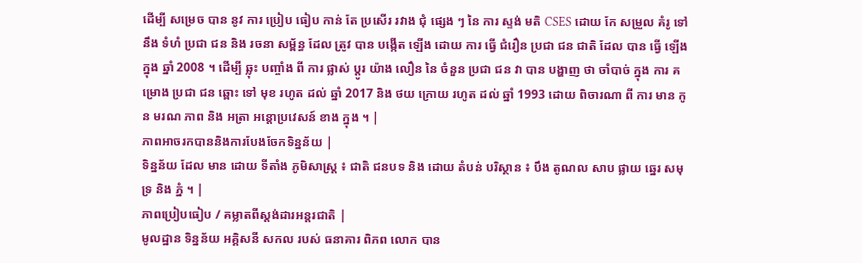ដើម្បី សម្រេច បាន នូវ ការ ប្រៀប ធៀប កាន់ តែ ប្រសើរ រវាង ជុំ ផ្សេង ៗ នៃ ការ ស្ទង់ មតិ CSES ដោយ កែ សម្រួល គំរូ ទៅ នឹង ទំហំ ប្រជា ជន និង រចនា សម្ព័ន្ធ ដែល ត្រូវ បាន បង្កើត ឡើង ដោយ ការ ធ្វើ ជំរឿន ប្រជា ជន ជាតិ ដែល បាន ធ្វើ ឡើង ក្នុង ឆ្នាំ 2008 ។ ដើម្បី ឆ្លុះ បញ្ចាំង ពី ការ ផ្លាស់ ប្តូរ យ៉ាង លឿន នៃ ចំនួន ប្រជា ជន វា បាន បង្ហាញ ថា ចាំបាច់ ក្នុង ការ គម្រោង ប្រជា ជន ឆ្ពោះ ទៅ មុខ រហូត ដល់ ឆ្នាំ 2017 និង ថយ ក្រោយ រហូត ដល់ ឆ្នាំ 1993 ដោយ ពិចារណា ពី ការ មាន កូន មរណ ភាព និង អត្រា អន្តោប្រវេសន៍ ខាង ក្នុង ។ |
ភាពអាចរកបាននិងការបែងចែកទិន្នន័យ |
ទិន្នន័យ ដែល មាន ដោយ ទីតាំង ភូមិសាស្រ្ត ៖ ជាតិ ជនបទ និង ដោយ តំបន់ បរិស្ថាន ៖ បឹង តូណល សាប ផ្លាយ ឆ្នេរ សមុទ្រ និង ភ្នំ ។ |
ភាពប្រៀបធៀប / គម្លាតពីស្តង់ដារអន្តរជាតិ |
មូលដ្ឋាន ទិន្នន័យ អគ្គិសនី សកល របស់ ធនាគារ ពិភព លោក បាន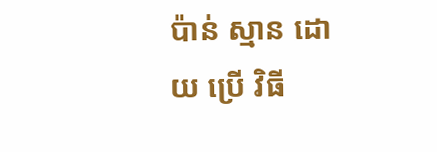ប៉ាន់ ស្មាន ដោយ ប្រើ វិធី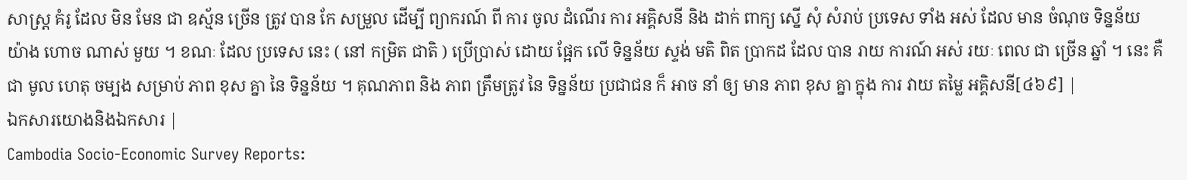សាស្ត្រ គំរូ ដែល មិន មែន ជា ឧស្ម័ន ច្រើន ត្រូវ បាន កែ សម្រួល ដើម្បី ព្យាករណ៍ ពី ការ ចូល ដំណើរ ការ អគ្គិសនី និង ដាក់ ពាក្យ ស្នើ សុំ សំរាប់ ប្រទេស ទាំង អស់ ដែល មាន ចំណុច ទិន្នន័យ យ៉ាង ហោច ណាស់ មួយ ។ ខណៈ ដែល ប្រទេស នេះ ( នៅ កម្រិត ជាតិ ) ប្រើប្រាស់ ដោយ ផ្អែក លើ ទិន្នន័យ ស្ទង់ មតិ ពិត ប្រាកដ ដែល បាន រាយ ការណ៍ អស់ រយៈ ពេល ជា ច្រើន ឆ្នាំ ។ នេះ គឺ ជា មូល ហេតុ ចម្បង សម្រាប់ ភាព ខុស គ្នា នៃ ទិន្នន័យ ។ គុណភាព និង ភាព ត្រឹមត្រូវ នៃ ទិន្នន័យ ប្រជាជន ក៏ អាច នាំ ឲ្យ មាន ភាព ខុស គ្នា ក្នុង ការ វាយ តម្លៃ អគ្គិសនី[៤៦៩] |
ឯកសារយោងនិងឯកសារ |
Cambodia Socio-Economic Survey Reports: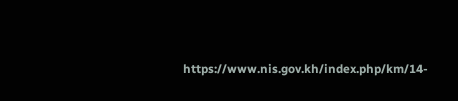https://www.nis.gov.kh/index.php/km/14-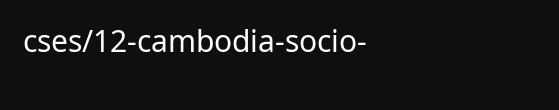cses/12-cambodia-socio-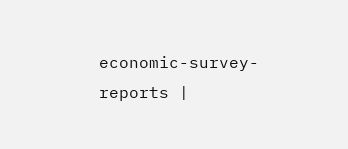economic-survey-reports |